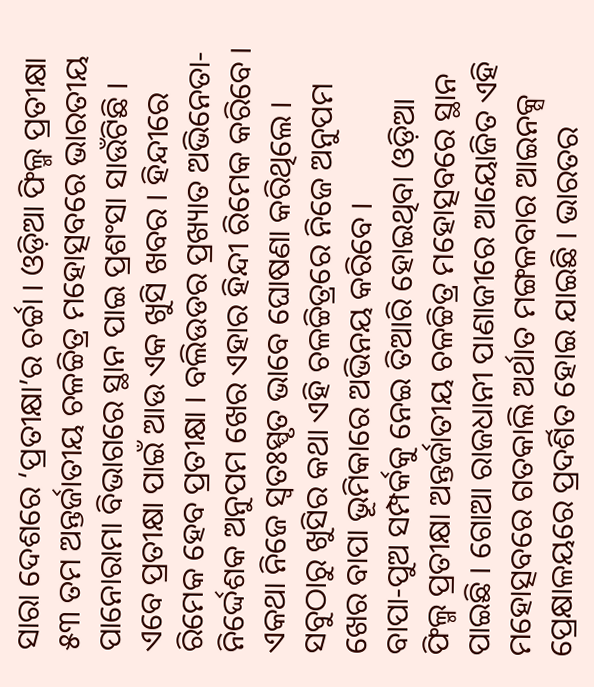ସାରା ଦେଶରେ ‘ପ୍ରତୀକ୍ଷା’ର ଚର୍ଚ୍ଚା । ଓଡ଼ିଆ ଫିଲ୍ମ ପ୍ରତୀକ୍ଷା ୫୩ ତମ ଅନ୍ତର୍ଜାତୀୟ ଚଳଚ୍ଚିତ୍ର ମହୋତ୍ସବରେ ଭାରତୀୟ ପାନୋରାମା ବିଭାଗରେ ସ୍ଥାନ ପାଇ ପ୍ରଶଂସା ସାଉଁଟିଛି । ଏବେ ପ୍ରତୀକ୍ଷା ପାଇଁ ଆଉ ଏକ ଖୁସି ଖବର । ହିନ୍ଦୀରେ ରିମେକ ହେବ ପ୍ରତୀକ୍ଷା । ବଲିଉଡର ପ୍ରଖ୍ୟାତ ଅଭିନେତା-ନିର୍ଦ୍ଦେଶକ ଅନୁପମ ଖେର ଏହାର ହିନ୍ଦୀ ରିମେକ କରିବେ । ଏକଥା ନିଜେ ସ୍ୱତଃସ୍ପୃତ ଭାବେ ଘୋଷଣା କରିଥିଲେ । ସବୁଠାରୁ ଖୁସିର କଥା ଏହି ଚଳଚ୍ଚିତ୍ରରେ ନିଜେ ଅନୁପମ ଖେର ବାପା ଭୂମିକାରେ ଅଭିନୟ କରିବେ ।
ବାପା-ପୁଅ ସମ୍ପର୍କକୁ ନେଇ ତିଆରି ହୋଇଥିବା ଓଡ଼ିଆ ଫିଲ୍ମ ପ୍ରତୀକ୍ଷା ଅନ୍ତର୍ଜାତୀୟ ଚଳଚ୍ଚିତ୍ର ମହୋତ୍ସବରେ ସ୍ଥାନ ପାଇଛି । ଗୋଆ ରାଜଧାନୀ ପାଣାଜୀରେ ଆୟୋଜିତ ଏହି ମହୋତ୍ସବରେ ଗତକାଲି ଅର୍ଥାତ ମଙ୍ଗଳବାର ଆଇନକ୍ସ ପ୍ରେକ୍ଷାଳୟରେ ପ୍ରଦର୍ଶିତ ହୋଇ ଯାଇଛି । ଭାରତର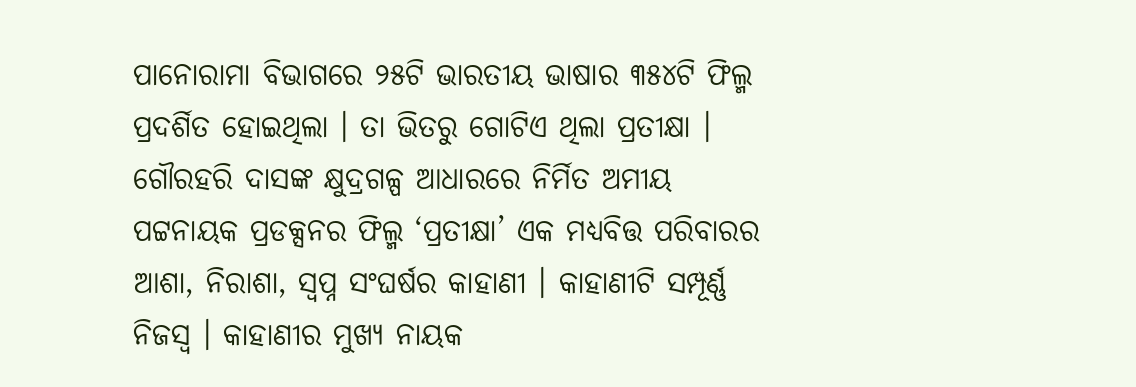ପାନୋରାମା ବିଭାଗରେ ୨୫ଟି ଭାରତୀୟ ଭାଷାର ୩୫୪ଟି ଫିଲ୍ମ ପ୍ରଦର୍ଶିତ ହୋଇଥିଲା । ତା ଭିତରୁ ଗୋଟିଏ ଥିଲା ପ୍ରତୀକ୍ଷା ।
ଗୌରହରି ଦାସଙ୍କ କ୍ଷୁଦ୍ରଗଳ୍ପ ଆଧାରରେ ନିର୍ମିତ ଅମୀୟ ପଟ୍ଟନାୟକ ପ୍ରଡକ୍ସନର ଫିଲ୍ମ ‘ପ୍ରତୀକ୍ଷା’ ଏକ ମଧ୍ୟବିତ୍ତ ପରିବାରର ଆଶା, ନିରାଶା, ସ୍ୱପ୍ନ ସଂଘର୍ଷର କାହାଣୀ । କାହାଣୀଟି ସମ୍ପୂର୍ଣ୍ଣ ନିଜସ୍ୱ । କାହାଣୀର ମୁଖ୍ୟ ନାୟକ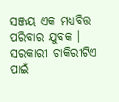ସଞ୍ଜୟ ଏକ ମଧ୍ୟବିତ୍ତ ପରିବାର ଯୁବକ । ସରକାରୀ ଚାକିରୀଟିଏ ପାଇଁ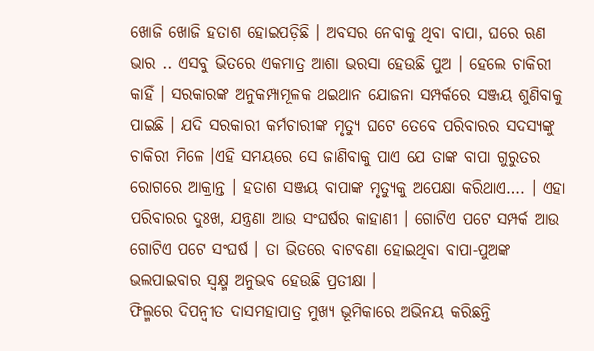ଖୋଜି ଖୋଜି ହତାଶ ହୋଇପଡ଼ିଛି । ଅବସର ନେବାକୁ ଥିବା ବାପା, ଘରେ ଋଣ ଭାର .. ଏସବୁ ଭିତରେ ଏକମାତ୍ର ଆଶା ଭରସା ହେଉଛି ପୁଅ । ହେଲେ ଚାକିରୀ କାହିଁ । ସରକାରଙ୍କ ଅନୁକମ୍ପାମୂଳକ ଥଇଥାନ ଯୋଜନା ସମ୍ପର୍କରେ ସଞ୍ଜୟ ଶୁଣିବାକୁ ପାଇଛି । ଯଦି ସରକାରୀ କର୍ମଚାରୀଙ୍କ ମୃତ୍ୟୁ ଘଟେ ତେବେ ପରିବାରର ସଦସ୍ୟଙ୍କୁ ଚାକିରୀ ମିଳେ ।ଏହି ସମୟରେ ସେ ଜାଣିବାକୁ ପାଏ ଯେ ତାଙ୍କ ବାପା ଗୁରୁତର ରୋଗରେ ଆକ୍ରାନ୍ତ । ହତାଶ ସଞ୍ଜୟ ବାପାଙ୍କ ମୃତ୍ୟୁକୁ ଅପେକ୍ଷା କରିଥାଏ…. । ଏହା ପରିବାରର ଦୁଃଖ, ଯନ୍ତ୍ରଣା ଆଉ ସଂଘର୍ଷର କାହାଣୀ । ଗୋଟିଏ ପଟେ ସମ୍ପର୍କ ଆଉ ଗୋଟିଏ ପଟେ ସଂଘର୍ଷ । ତା ଭିତରେ ବାଟବଣା ହୋଇଥିବା ବାପା-ପୁଅଙ୍କ ଭଲପାଇବାର ସ୍ୱକ୍ଷ୍ମ ଅନୁଭବ ହେଉଛି ପ୍ରତୀକ୍ଷା ।
ଫିଲ୍ମରେ ଦିପନ୍ୱୀତ ଦାସମହାପାତ୍ର ମୁଖ୍ୟ ଭୂମିକାରେ ଅଭିନୟ କରିଛନ୍ତି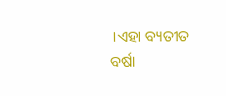।ଏହା ବ୍ୟତୀତ ବର୍ଷା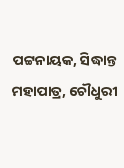ପଟ୍ଟନାୟକ, ସିଦ୍ଧାନ୍ତ ମହାପାତ୍ର, ଚୌଧୁରୀ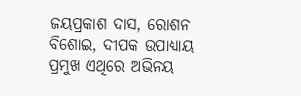ଜୟପ୍ରକାଶ ଦାସ, ରୋଶନ ବିଶୋଇ, ଦୀପକ ଉପାଧ୍ୟାୟ ପ୍ରମୁଖ ଏଥିରେ ଅଭିନୟ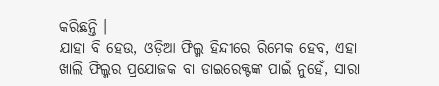କରିଛନ୍ତି ।
ଯାହା ବି ହେଉ, ଓଡ଼ିଆ ଫିଲ୍ମ ହିନ୍ଦୀରେ ରିମେକ ହେବ, ଏହା ଖାଲି ଫିଲ୍ମର ପ୍ରଯୋଜକ ବା ଡାଇରେକ୍ଟଙ୍କ ପାଇଁ ନୁହେଁ, ସାରା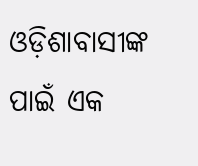ଓଡ଼ିଶାବାସୀଙ୍କ ପାଇଁ ଏକ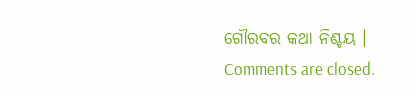ଗୌରବର କଥା ନିଶ୍ଚୟ ।
Comments are closed.